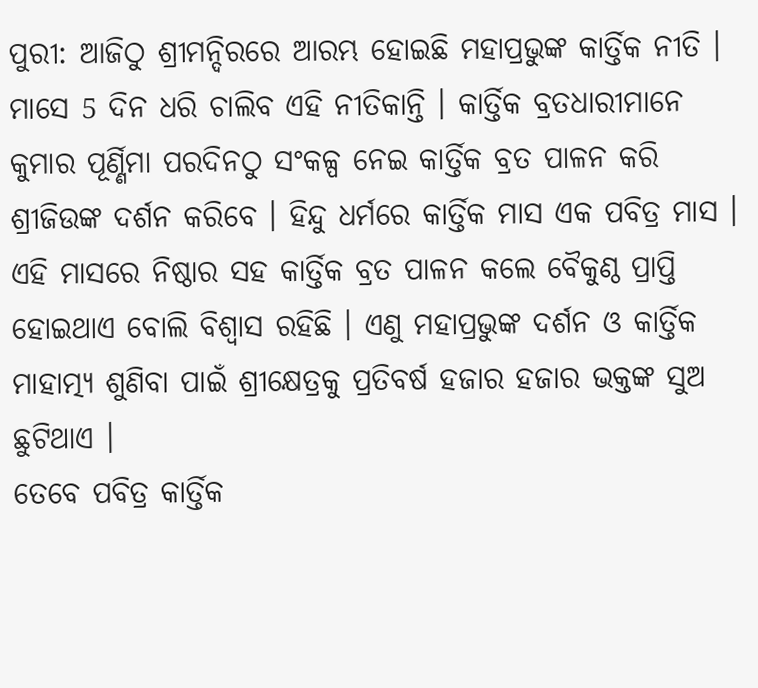ପୁରୀ: ଆଜିଠୁ ଶ୍ରୀମନ୍ଦିରରେ ଆରମ୍ଭ ହୋଇଛି ମହାପ୍ରଭୁଙ୍କ କାର୍ତ୍ତିକ ନୀତି । ମାସେ 5 ଦିନ ଧରି ଚାଲିବ ଏହି ନୀତିକାନ୍ତି । କାର୍ତ୍ତିକ ବ୍ରତଧାରୀମାନେ କୁମାର ପୂର୍ଣ୍ଣିମା ପରଦିନଠୁ ସଂକଳ୍ପ ନେଇ କାର୍ତ୍ତିକ ବ୍ରତ ପାଳନ କରି ଶ୍ରୀଜିଉଙ୍କ ଦର୍ଶନ କରିବେ । ହିନ୍ଦୁ ଧର୍ମରେ କାର୍ତ୍ତିକ ମାସ ଏକ ପବିତ୍ର ମାସ । ଏହି ମାସରେ ନିଷ୍ଠାର ସହ କାର୍ତ୍ତିକ ବ୍ରତ ପାଳନ କଲେ ବୈକୁଣ୍ଠ ପ୍ରାପ୍ତି ହୋଇଥାଏ ବୋଲି ବିଶ୍ୱାସ ରହିଛି । ଏଣୁ ମହାପ୍ରଭୁଙ୍କ ଦର୍ଶନ ଓ କାର୍ତ୍ତିକ ମାହାତ୍ମ୍ୟ ଶୁଣିବା ପାଇଁ ଶ୍ରୀକ୍ଷେତ୍ରକୁ ପ୍ରତିବର୍ଷ ହଜାର ହଜାର ଭକ୍ତଙ୍କ ସୁଅ ଛୁଟିଥାଏ ।
ତେବେ ପବିତ୍ର କାର୍ତ୍ତିକ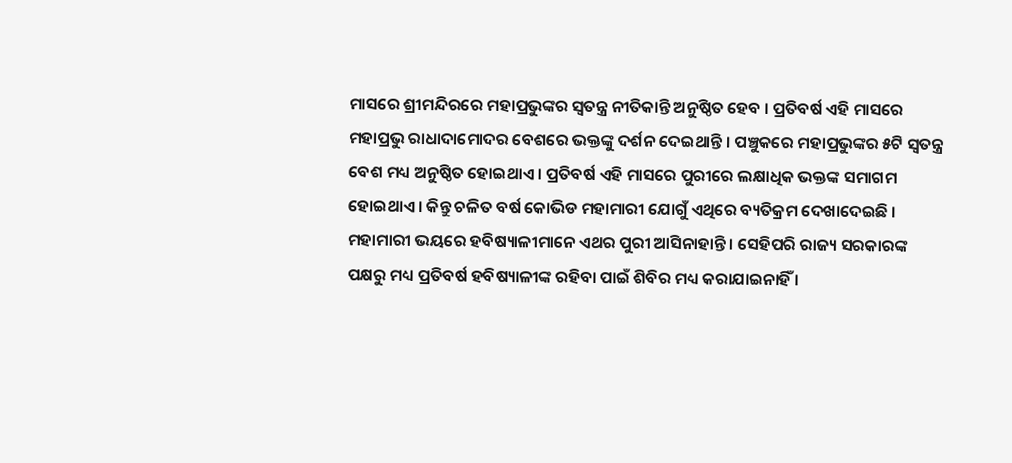ମାସରେ ଶ୍ରୀମନ୍ଦିରରେ ମହାପ୍ରଭୁଙ୍କର ସ୍ୱତନ୍ତ୍ର ନୀତିକାନ୍ତି ଅନୁଷ୍ଠିତ ହେବ । ପ୍ରତିବର୍ଷ ଏହି ମାସରେ ମହାପ୍ରଭୁ ରାଧାଦାମୋଦର ବେଶରେ ଭକ୍ତଙ୍କୁ ଦର୍ଶନ ଦେଇଥାନ୍ତି । ପଞ୍ଚୁକରେ ମହାପ୍ରଭୁଙ୍କର ୫ଟି ସ୍ୱତନ୍ତ୍ର ବେଶ ମଧ୍ୟ ଅନୁଷ୍ଠିତ ହୋଇଥାଏ । ପ୍ରତିବର୍ଷ ଏହି ମାସରେ ପୁରୀରେ ଲକ୍ଷାଧିକ ଭକ୍ତଙ୍କ ସମାଗମ ହୋଇଥାଏ । କିନ୍ତୁ ଚଳିତ ବର୍ଷ କୋଭିଡ ମହାମାରୀ ଯୋଗୁଁ ଏଥିରେ ବ୍ୟତିକ୍ରମ ଦେଖାଦେଇଛି । ମହାମାରୀ ଭୟରେ ହବିଷ୍ୟାଳୀମାନେ ଏଥର ପୁରୀ ଆସିନାହାନ୍ତି । ସେହିପରି ରାଜ୍ୟ ସରକାରଙ୍କ ପକ୍ଷରୁ ମଧ୍ୟ ପ୍ରତିବର୍ଷ ହବିଷ୍ୟାଳୀଙ୍କ ରହିବା ପାଇଁ ଶିବିର ମଧ୍ୟ କରାଯାଇନାହିଁ ।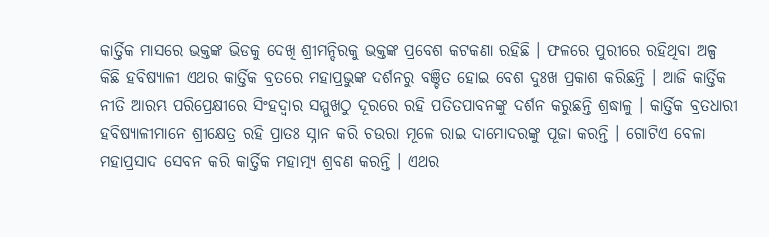କାର୍ତ୍ତିକ ମାସରେ ଭକ୍ତଙ୍କ ଭିଡକୁ ଦେଖି ଶ୍ରୀମନ୍ଦିରକୁ ଭକ୍ତଙ୍କ ପ୍ରବେଶ କଟକଣା ରହିଛି । ଫଳରେ ପୁରୀରେ ରହିଥିବା ଅଳ୍ପ କିଛି ହବିଷ୍ୟାଳୀ ଏଥର କାର୍ତ୍ତିକ ବ୍ରତରେ ମହାପ୍ରଭୁଙ୍କ ଦର୍ଶନରୁ ବଞ୍ଚିତ ହୋଇ ବେଶ ଦୁଃଖ ପ୍ରକାଶ କରିଛନ୍ତି । ଆଜି କାର୍ତ୍ତିକ ନୀତି ଆରମ୍ଭ ପରିପ୍ରେକ୍ଷୀରେ ସିଂହଦ୍ୱାର ସମ୍ମୁଖଠୁ ଦୂରରେ ରହି ପତିତପାବନଙ୍କୁ ଦର୍ଶନ କରୁଛନ୍ତି ଶ୍ରଦ୍ଧାଳୁ । କାର୍ତ୍ତିକ ବ୍ରତଧାରୀ ହବିଷ୍ୟାଳୀମାନେ ଶ୍ରୀକ୍ଷେତ୍ର ରହି ପ୍ରାତଃ ସ୍ନାନ କରି ଚଉରା ମୂଳେ ରାଇ ଦାମୋଦରଙ୍କୁ ପୂଜା କରନ୍ତି । ଗୋଟିଏ ବେଳା ମହାପ୍ରସାଦ ସେବନ କରି କାର୍ତ୍ତିକ ମହାତ୍ମ୍ୟ ଶ୍ରବଣ କରନ୍ତି । ଏଥର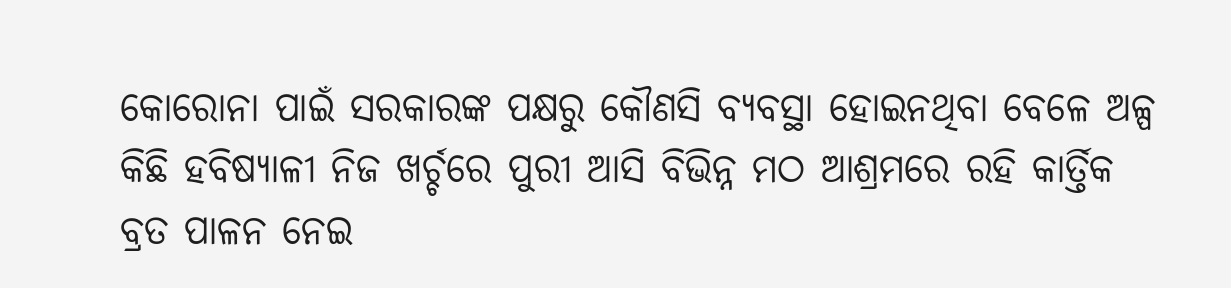କୋରୋନା ପାଇଁ ସରକାରଙ୍କ ପକ୍ଷରୁ କୌଣସି ବ୍ୟବସ୍ଥା ହୋଇନଥିବା ବେଳେ ଅଳ୍ପ କିଛି ହବିଷ୍ୟାଳୀ ନିଜ ଖର୍ଚ୍ଚରେ ପୁରୀ ଆସି ବିଭିନ୍ନ ମଠ ଆଶ୍ରମରେ ରହି କାର୍ତ୍ତିକ ବ୍ରତ ପାଳନ ନେଇ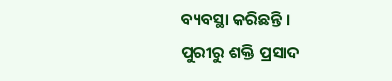ବ୍ୟବସ୍ଥା କରିଛନ୍ତି ।
ପୁରୀରୁ ଶକ୍ତି ପ୍ରସାଦ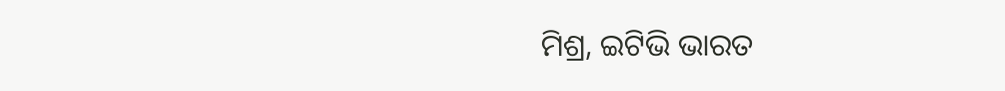ମିଶ୍ର, ଇଟିଭି ଭାରତ